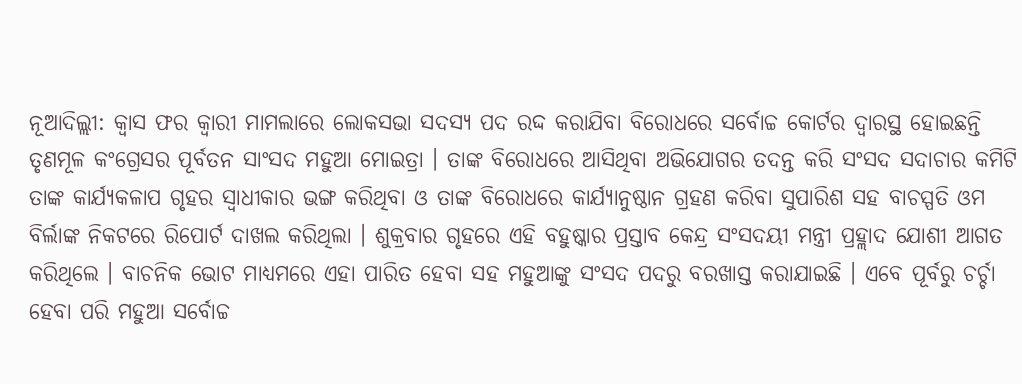ନୂଆଦିଲ୍ଲୀ: କ୍ବାସ ଫର କ୍ବାରୀ ମାମଲାରେ ଲୋକସଭା ସଦସ୍ୟ ପଦ ରଦ୍ଦ କରାଯିବା ବିରୋଧରେ ସର୍ବୋଚ୍ଚ କୋର୍ଟର ଦ୍ବାରସ୍ଥ ହୋଇଛନ୍ତି ତୃଣମୂଳ କଂଗ୍ରେସର ପୂର୍ବତନ ସାଂସଦ ମହୁଆ ମୋଇତ୍ରା । ତାଙ୍କ ବିରୋଧରେ ଆସିଥିବା ଅଭିଯୋଗର ତଦନ୍ତ କରି ସଂସଦ ସଦାଚାର କମିଟି ତାଙ୍କ କାର୍ଯ୍ୟକଳାପ ଗୃହର ସ୍ବାଧୀକାର ଭଙ୍ଗ କରିଥିବା ଓ ତାଙ୍କ ବିରୋଧରେ କାର୍ଯ୍ୟାନୁଷ୍ଠାନ ଗ୍ରହଣ କରିବା ସୁପାରିଶ ସହ ବାଚସ୍ପତି ଓମ ବିର୍ଲାଙ୍କ ନିକଟରେ ରିପୋର୍ଟ ଦାଖଲ କରିଥିଲା । ଶୁକ୍ରବାର ଗୃହରେ ଏହି ବହୁଷ୍କାର ପ୍ରସ୍ତାବ କେନ୍ଦ୍ର ସଂସଦୟୀ ମନ୍ତ୍ରୀ ପ୍ରହ୍ଲାଦ ଯୋଶୀ ଆଗତ କରିଥିଲେ । ବାଚନିକ ଭୋଟ ମାଧ୍ୟମରେ ଏହା ପାରିତ ହେବା ସହ ମହୁଆଙ୍କୁ ସଂସଦ ପଦରୁ ବରଖାସ୍ତ କରାଯାଇଛି । ଏବେ ପୂର୍ବରୁ ଚର୍ଚ୍ଚା ହେବା ପରି ମହୁଆ ସର୍ବୋଚ୍ଚ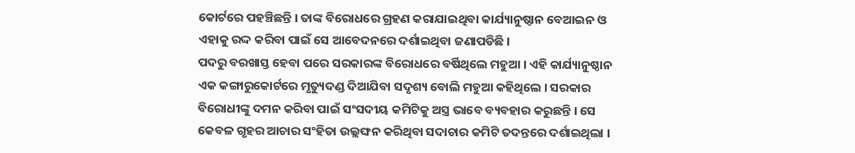କୋର୍ଟରେ ପହଞ୍ଚିଛନ୍ତି । ତାଙ୍କ ବିରୋଧରେ ଗ୍ରହଣ କରାଯାଇଥିବା କାର୍ଯ୍ୟାନୁଷ୍ଠାନ ବେଆଇନ ଓ ଏହାକୁ ରଦ୍ଦ କରିବା ପାଇଁ ସେ ଆବେଦନରେ ଦର୍ଶାଇଥିବା ଜଣାପଡିଛି ।
ପଦରୁ ବରଖାସ୍ତ ହେବା ପରେ ସରକାରଙ୍କ ବିରୋଧରେ ବର୍ଷିଥିଲେ ମହୁଆ । ଏହି କାର୍ଯ୍ୟାନୁଷ୍ଠାନ ଏକ କଙ୍ଗାରୁକୋର୍ଟରେ ମୃତ୍ୟୁଦଣ୍ଡ ଦିଆଯିବା ସଦୃଶ୍ୟ ବୋଲି ମହୁଆ କହିଥିଲେ । ସରକାର ବିରୋଧୀଙ୍କୁ ଦମନ କରିବା ପାଇଁ ସଂସଦୀୟ କମିଟିକୁ ଅସ୍ତ୍ର ଭାବେ ବ୍ୟବହାର କରୁଛନ୍ତି । ସେ କେବଳ ଗୃହର ଆଚାର ସଂହିତା ଉଲ୍ଲଙ୍ଘନ କରିଥିବା ସଦାଚାର କମିଟି ତଦନ୍ତରେ ଦର୍ଶାଇଥିଲା ।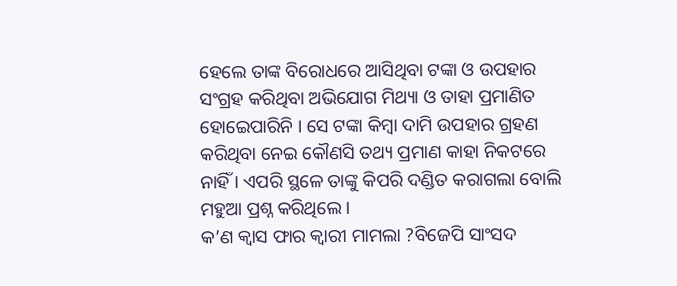ହେଲେ ତାଙ୍କ ବିରୋଧରେ ଆସିଥିବା ଟଙ୍କା ଓ ଉପହାର ସଂଗ୍ରହ କରିଥିବା ଅଭିଯୋଗ ମିଥ୍ୟା ଓ ତାହା ପ୍ରମାଣିତ ହୋଇେପାରିନି । ସେ ଟଙ୍କା କିମ୍ବା ଦାମି ଉପହାର ଗ୍ରହଣ କରିଥିବା ନେଇ କୌଣସି ତଥ୍ୟ ପ୍ରମାଣ କାହା ନିକଟରେ ନାହିଁ । ଏପରି ସ୍ଥଳେ ତାଙ୍କୁ କିପରି ଦଣ୍ଡିତ କରାଗଲା ବୋଲି ମହୁଆ ପ୍ରଶ୍ନ କରିଥିଲେ ।
କ’ଣ କ୍ବାସ ଫାର କ୍ବାରୀ ମାମଲା ?ବିଜେପି ସାଂସଦ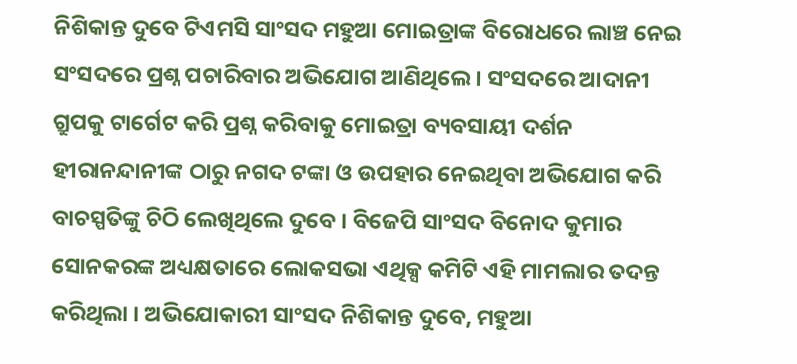ନିଶିକାନ୍ତ ଦୁବେ ଟିଏମସି ସାଂସଦ ମହୁଆ ମୋଇତ୍ରାଙ୍କ ବିରୋଧରେ ଲାଞ୍ଚ ନେଇ ସଂସଦରେ ପ୍ରଶ୍ନ ପଚାରିବାର ଅଭିଯୋଗ ଆଣିଥିଲେ । ସଂସଦରେ ଆଦାନୀ ଗ୍ରୁପକୁ ଟାର୍ଗେଟ କରି ପ୍ରଶ୍ନ କରିବାକୁ ମୋଇତ୍ରା ବ୍ୟବସାୟୀ ଦର୍ଶନ ହୀରାନନ୍ଦାନୀଙ୍କ ଠାରୁ ନଗଦ ଟଙ୍କା ଓ ଉପହାର ନେଇଥିବା ଅଭିଯୋଗ କରି ବାଚସ୍ପତିଙ୍କୁ ଚିଠି ଲେଖିଥିଲେ ଦୁବେ । ବିଜେପି ସାଂସଦ ବିନୋଦ କୁମାର ସୋନକରଙ୍କ ଅଧ୍ୟକ୍ଷତାରେ ଲୋକସଭା ଏଥିକ୍ସ କମିଟି ଏହି ମାମଲାର ତଦନ୍ତ କରିଥିଲା । ଅଭିଯୋକାରୀ ସାଂସଦ ନିଶିକାନ୍ତ ଦୁବେ, ମହୁଆ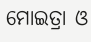ମୋଇତ୍ରା ଓ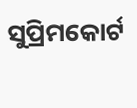ସୁପ୍ରିମକୋର୍ଟ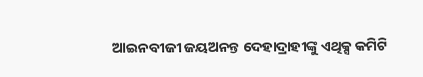ଆଇନବୀଜୀ ଜୟଅନନ୍ତ ଦେହାଦ୍ରାହୀଙ୍କୁ ଏଥିକ୍ସ କମିଟି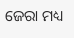ଜେରା ମଧ୍ୟ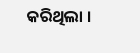କରିଥିଲା ।